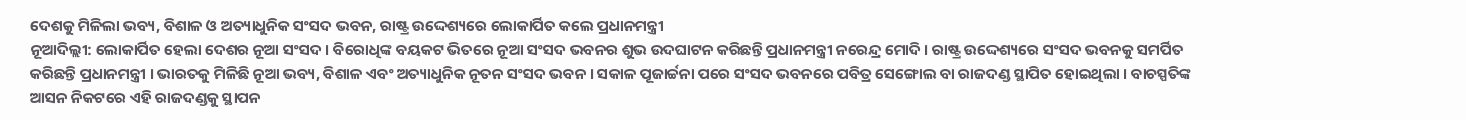ଦେଶକୁ ମିଳିଲା ଭବ୍ୟ, ବିଶାଳ ଓ ଅତ୍ୟାଧୁନିକ ସଂସଦ ଭବନ, ରାଷ୍ଟ୍ର ଉଦ୍ଦେଶ୍ୟରେ ଲୋକାର୍ପିତ କଲେ ପ୍ରଧାନମନ୍ତ୍ରୀ
ନୂଆଦିଲ୍ଲୀ: ଲୋକାର୍ପିତ ହେଲା ଦେଶର ନୂଆ ସଂସଦ । ବିରୋଧିଙ୍କ ବୟକଟ ଭିତରେ ନୂଆ ସଂସଦ ଭବନର ଶୁଭ ଉଦଘାଟନ କରିଛନ୍ତି ପ୍ରଧାନମନ୍ତ୍ରୀ ନରେନ୍ଦ୍ର ମୋଦି । ରାଷ୍ଟ୍ର ଉଦ୍ଦେଶ୍ୟରେ ସଂସଦ ଭବନକୁ ସମର୍ପିତ କରିଛନ୍ତି ପ୍ରଧାନମନ୍ତ୍ରୀ । ଭାରତକୁ ମିଳିଛି ନୂଆ ଭବ୍ୟ, ବିଶାଳ ଏବଂ ଅତ୍ୟାଧୁନିକ ନୂତନ ସଂସଦ ଭବନ । ସକାଳ ପୂଜାର୍ଚ୍ଚନା ପରେ ସଂସଦ ଭବନରେ ପବିତ୍ର ସେଙ୍ଗୋଲ ବା ରାଜଦଣ୍ଡ ସ୍ଥାପିତ ହୋଇଥିଲା । ବାଚସ୍ପତିଙ୍କ ଆସନ ନିକଟରେ ଏହି ରାଜଦଣ୍ଡକୁ ସ୍ଥାପନ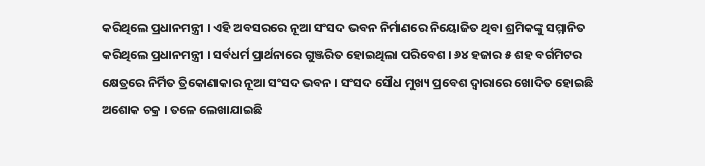କରିଥିଲେ ପ୍ରଧାନମନ୍ତ୍ରୀ । ଏହି ଅବସରରେ ନୂଆ ସଂସଦ ଭବନ ନିର୍ମାଣରେ ନିୟୋଜିତ ଥିବା ଶ୍ରମିକଙ୍କୁ ସମ୍ମାନିତ କରିଥିଲେ ପ୍ରଧାନମନ୍ତ୍ରୀ । ସର୍ବଧର୍ମ ପ୍ରାର୍ଥନାରେ ଗୁଞ୍ଜରିତ ହୋଇଥିଲା ପରିବେଶ । ୬୪ ହଜାର ୫ ଶହ ବର୍ଗମିଟର କ୍ଷେତ୍ରରେ ନିର୍ମିତ ତ୍ରିକୋଣାକାର ନୂଆ ସଂସଦ ଭବନ । ସଂସଦ ସୌଧ ମୁଖ୍ୟ ପ୍ରବେଶ ଦ୍ବାରାରେ ଖୋଦିତ ହୋଇଛି ଅଶୋକ ଚକ୍ର । ତଳେ ଲେଖାଯାଇଛି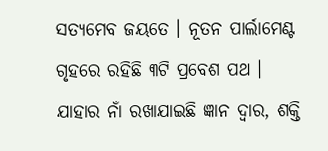ସତ୍ୟମେବ ଜୟତେ । ନୂତନ ପାର୍ଲାମେଣ୍ଟ ଗୃହରେ ରହିଛି ୩ଟି ପ୍ରବେଶ ପଥ । ଯାହାର ନାଁ ରଖାଯାଇଛି ଜ୍ଞାନ ଦ୍ବାର, ଶକ୍ତି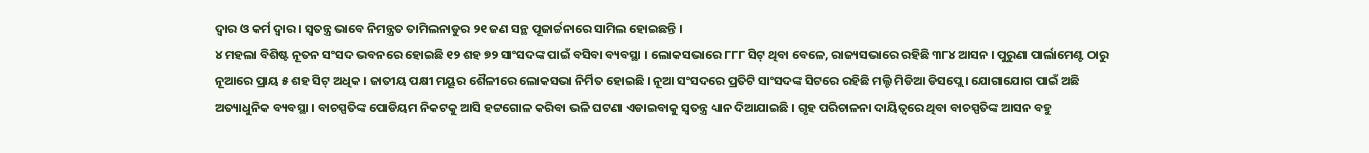ଦ୍ବାର ଓ କର୍ମ ଦ୍ବାର । ସ୍ୱତନ୍ତ୍ର ଭାବେ ନିମନ୍ତ୍ରତ ତାମିଲନାଡୁର ୨୧ ଜଣ ସନ୍ଥ ପୂଜାର୍ଚ୍ଚନାରେ ସାମିଲ ହୋଇଛନ୍ତି ।
୪ ମହଲା ବିଶିଷ୍ଟ ନୂତନ ସଂସଦ ଭବନରେ ହୋଇଛି ୧୨ ଶହ ୭୨ ସାଂସଦଙ୍କ ପାଇଁ ବସିବା ବ୍ୟବସ୍ଥା । ଲୋକସଭାରେ ୮୮୮ ସିଟ୍ ଥିବା ବେଳେ, ରାଜ୍ୟସଭାରେ ରହିଛି ୩୮୪ ଆସନ । ପୁରୁଣା ପାର୍ଲାମେଣ୍ଟ ଠାରୁ ନୂଆରେ ପ୍ରାୟ ୫ ଶହ ସିଟ୍ ଅଧିକ । ଜାତୀୟ ପକ୍ଷୀ ମୟୂର ଶୈଳୀରେ ଲୋକସଭା ନିର୍ମିତ ହୋଇଛି । ନୂଆ ସଂସଦରେ ପ୍ରତିଟି ସାଂସଦଙ୍କ ସିଟରେ ରହିଛି ମଲ୍ଟି ମିଡିଆ ଡିସପ୍ଲେ । ଯୋଗାଯୋଗ ପାଇଁ ଅଛି ଅତ୍ୟାଧୁନିକ ବ୍ୟବସ୍ଥା । ବାଚସ୍ପତିଙ୍କ ପୋଡିୟମ ନିକଟକୁ ଆସି ହଟ୍ଟଗୋଳ କରିବା ଭଳି ଘଟଣା ଏଡାଇବାକୁ ସ୍ବତନ୍ତ୍ର ଧ୍ୟାନ ଦିଆଯାଇଛି । ଗୃହ ପରିଚାଳନା ଦାୟିତ୍ୱରେ ଥିବା ବାଚସ୍ପତିଙ୍କ ଆସନ ବହୁ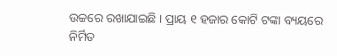ଉଚ୍ଚରେ ରଖାଯାଇଛି । ପ୍ରାୟ ୧ ହଜାର କୋଟି ଟଙ୍କା ବ୍ୟୟରେ ନିର୍ମିତ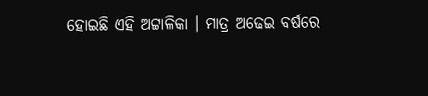ହୋଇଛି ଏହି ଅଟ୍ଟାଳିକା । ମାତ୍ର ଅଢେଇ ବର୍ଷରେ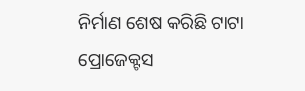ନିର୍ମାଣ ଶେଷ କରିଛି ଟାଟା ପ୍ରୋଜେକ୍ଟସ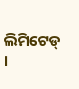ଲିମିଟେଡ୍ ।